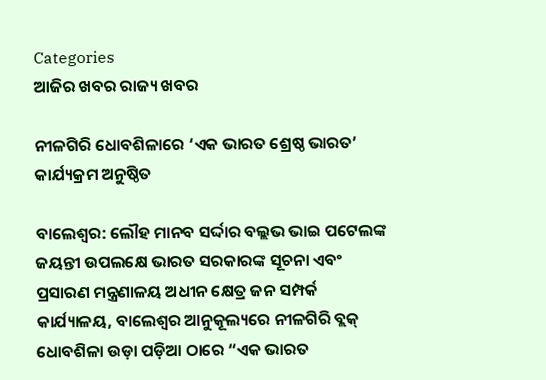Categories
ଆଜିର ଖବର ରାଜ୍ୟ ଖବର

ନୀଳଗିରି ଧୋବଶିଳାରେ ‘ଏକ ଭାରତ ଶ୍ରେଷ୍ଠ ଭାରତ’ କାର୍ଯ୍ୟକ୍ରମ ଅନୁଷ୍ଠିତ

ବାଲେଶ୍ୱର: ଲୌହ ମାନବ ସର୍ଦ୍ଦାର ବଲ୍ଲଭ ଭାଇ ପଟେଲଙ୍କ ଜୟନ୍ତୀ ଉପଲକ୍ଷେ ଭାରତ ସରକାରଙ୍କ ସୂଚନା ଏବଂ ପ୍ରସାରଣ ମନ୍ତ୍ରଣାଳୟ ଅଧୀନ କ୍ଷେତ୍ର ଜନ ସମ୍ପର୍କ କାର୍ଯ୍ୟାଳୟ, ବାଲେଶ୍ୱର ଆନୁକୂଲ୍ୟରେ ନୀଳଗିରି ବ୍ଲକ୍ ଧୋବଶିଳା ଉଡ଼ା ପଡ଼ିଆ ଠାରେ “ଏକ ଭାରତ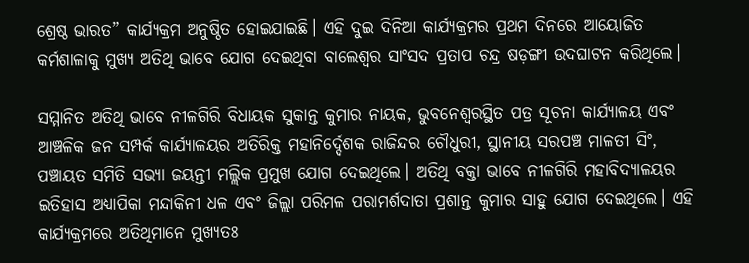ଶ୍ରେଷ୍ଠ ଭାରତ” କାର୍ଯ୍ୟକ୍ରମ ଅନୁଷ୍ଠିତ ହୋଇଯାଇଛି। ଏହି ଦୁଇ ଦିନିଆ କାର୍ଯ୍ୟକ୍ରମର ପ୍ରଥମ ଦିନରେ ଆୟୋଜିତ କର୍ମଶାଳାକୁ ମୁଖ୍ୟ ଅତିଥି ଭାବେ ଯୋଗ ଦେଇଥିବା ବାଲେଶ୍ୱର ସାଂସଦ ପ୍ରତାପ ଚନ୍ଦ୍ର ଷଡ଼ଙ୍ଗୀ ଉଦଘାଟନ କରିଥିଲେ।

ସମ୍ମାନିତ ଅତିଥି ଭାବେ ନୀଳଗିରି ବିଧାୟକ ସୁକାନ୍ତ କୁମାର ନାୟକ, ଭୁବନେଶ୍ୱରସ୍ଥିତ ପତ୍ର ସୂଚନା କାର୍ଯ୍ୟାଳୟ ଏବଂ ଆଞ୍ଚଳିକ ଜନ ସମ୍ପର୍କ କାର୍ଯ୍ୟାଳୟର ଅତିରିକ୍ତ ମହାନିର୍ଦ୍ଦେଶକ ରାଜିନ୍ଦର ଚୌଧୁରୀ, ସ୍ଥାନୀୟ ସରପଞ୍ଚ ମାଳତୀ ସିଂ, ପଞ୍ଚାୟତ ସମିତି ସଭ୍ୟା ଜୟନ୍ତୀ ମଲ୍ଲିକ ପ୍ରମୁଖ ଯୋଗ ଦେଇଥିଲେ। ଅତିଥି ବକ୍ତା ଭାବେ ନୀଳଗିରି ମହାବିଦ୍ୟାଳୟର ଇତିହାସ ଅଧ୍ୟାପିକା ମନ୍ଦାକିନୀ ଧଳ ଏବଂ ଜିଲ୍ଲା ପରିମଳ ପରାମର୍ଶଦାତା ପ୍ରଶାନ୍ତ କୁମାର ସାହୁ ଯୋଗ ଦେଇଥିଲେ। ଏହି କାର୍ଯ୍ୟକ୍ରମରେ ଅତିଥିମାନେ ମୁଖ୍ୟତଃ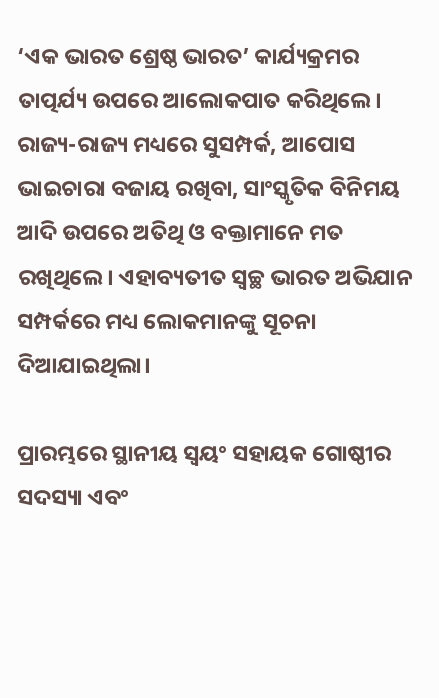‘ଏକ ଭାରତ ଶ୍ରେଷ୍ଠ ଭାରତ’ କାର୍ଯ୍ୟକ୍ରମର ତାତ୍ପର୍ଯ୍ୟ ଉପରେ ଆଲୋକପାତ କରିଥିଲେ। ରାଜ୍ୟ-ରାଜ୍ୟ ମଧ୍ୟରେ ସୁସମ୍ପର୍କ, ଆପୋସ ଭାଇଚାରା ବଜାୟ ରଖିବା, ସାଂସ୍କୃତିକ ବିନିମୟ ଆଦି ଉପରେ ଅତିଥି ଓ ବକ୍ତାମାନେ ମତ ରଖିଥିଲେ। ଏହାବ୍ୟତୀତ ସ୍ୱଚ୍ଛ ଭାରତ ଅଭିଯାନ ସମ୍ପର୍କରେ ମଧ୍ୟ ଲୋକମାନଙ୍କୁ ସୂଚନା ଦିଆଯାଇଥିଲା।

ପ୍ରାରମ୍ଭରେ ସ୍ଥାନୀୟ ସ୍ୱୟଂ ସହାୟକ ଗୋଷ୍ଠୀର ସଦସ୍ୟା ଏବଂ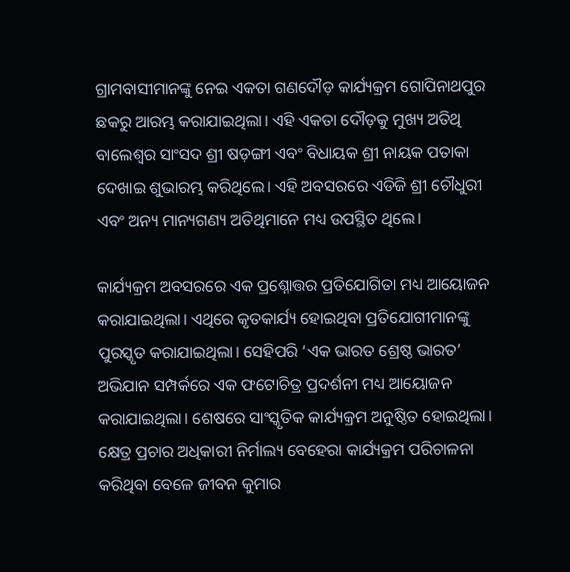ଗ୍ରାମବାସୀମାନଙ୍କୁ ନେଇ ଏକତା ଗଣଦୌଡ଼ କାର୍ଯ୍ୟକ୍ରମ ଗୋପିନାଥପୁର ଛକରୁ ଆରମ୍ଭ କରାଯାଇଥିଲା। ଏହି ଏକତା ଦୌଡ଼କୁ ମୁଖ୍ୟ ଅତିଥି ବାଲେଶ୍ୱର ସାଂସଦ ଶ୍ରୀ ଷଡ଼ଙ୍ଗୀ ଏବଂ ବିଧାୟକ ଶ୍ରୀ ନାୟକ ପତାକା ଦେଖାଇ ଶୁଭାରମ୍ଭ କରିଥିଲେ। ଏହି ଅବସରରେ ଏଡିଜି ଶ୍ରୀ ଚୌଧୁରୀ ଏବଂ ଅନ୍ୟ ମାନ୍ୟଗଣ୍ୟ ଅତିଥିମାନେ ମଧ୍ୟ ଉପସ୍ଥିତ ଥିଲେ।

କାର୍ଯ୍ୟକ୍ରମ ଅବସରରେ ଏକ ପ୍ରଶ୍ନୋତ୍ତର ପ୍ରତିଯୋଗିତା ମଧ୍ୟ ଆୟୋଜନ କରାଯାଇଥିଲା। ଏଥିରେ କୃତକାର୍ଯ୍ୟ ହୋଇଥିବା ପ୍ରତିଯୋଗୀମାନଙ୍କୁ ପୁରସ୍କୃତ କରାଯାଇଥିଲା। ସେହିପରି ‘ଏକ ଭାରତ ଶ୍ରେଷ୍ଠ ଭାରତ’ ଅଭିଯାନ ସମ୍ପର୍କରେ ଏକ ଫଟୋଚିତ୍ର ପ୍ରଦର୍ଶନୀ ମଧ୍ୟ ଆୟୋଜନ କରାଯାଇଥିଲା। ଶେଷରେ ସାଂସ୍କୃତିକ କାର୍ଯ୍ୟକ୍ରମ ଅନୁଷ୍ଠିତ ହୋଇଥିଲା।
କ୍ଷେତ୍ର ପ୍ରଚାର ଅଧିକାରୀ ନିର୍ମାଲ୍ୟ ବେହେରା କାର୍ଯ୍ୟକ୍ରମ ପରିଚାଳନା କରିଥିବା ବେଳେ ଜୀବନ କୁମାର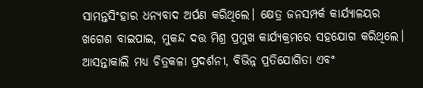ସାମନ୍ତସିଂହାର ଧନ୍ୟବାଦ ଅର୍ପଣ କରିଥିଲେ। କ୍ଷେତ୍ର ଜନସମ୍ପର୍କ କାର୍ଯ୍ୟାଳୟର ଖଗେଶ ବାଇପାଇ, ମୁକନ୍ଦ ଦତ୍ତ ମିଶ୍ର ପ୍ରମୁଖ କାର୍ଯ୍ୟକ୍ରମରେ ସହଯୋଗ କରିଥିଲେ। ଆସନ୍ତାକାଲି ମଧ୍ୟ ଚିତ୍ରକଳା ପ୍ରଦର୍ଶନୀ, ବିଭିନ୍ନ ପ୍ରତିଯୋଗିତା ଏବଂ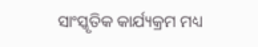ସାଂସ୍କୃତିକ କାର୍ଯ୍ୟକ୍ରମ ମଧ୍ୟ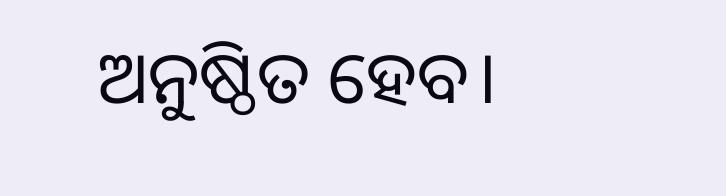ଅନୁଷ୍ଠିତ ହେବ।